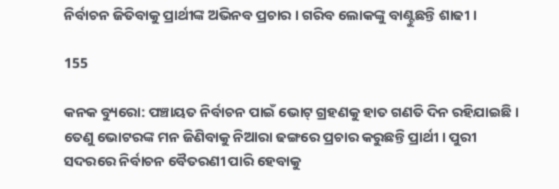ନିର୍ବାଚନ ଜିତିବାକୁ ପ୍ରାର୍ଥୀଙ୍କ ଅଭିନବ ପ୍ରଚାର । ଗରିବ ଲୋକଙ୍କୁ ବାଣ୍ଟୁଛନ୍ତି ଶାଢୀ ।

155

କନକ ବ୍ୟୁରୋ: ପଞ୍ଚାୟତ ନିର୍ବାଚନ ପାଇଁ ଭୋଟ୍ ଗ୍ରହଣକୁ ହାତ ଗଣତି ଦିନ ରହିଯାଇଛି । ତେଣୁ ଭୋଟରଙ୍କ ମନ ଜିଣିବାକୁ ନିଆରା ଢଙ୍ଗରେ ପ୍ରଚାର କରୁଛନ୍ତି ପ୍ରାର୍ଥୀ । ପୁରୀ ସଦରରେ ନିର୍ବାଚନ ବୈତରଣୀ ପାରି ହେବାକୁ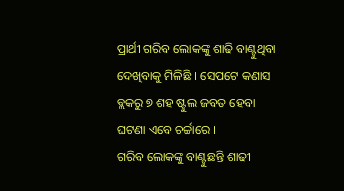ପ୍ରାର୍ଥୀ ଗରିବ ଲୋକଙ୍କୁ ଶାଢି ବାଣ୍ଟୁଥିବା ଦେଖିବାକୁ ମିଳିଛି । ସେପଟେ କଣାସ ବ୍ଲକରୁ ୭ ଶହ ଷ୍ଟୁଲ ଜବତ ହେବା ଘଟଣା ଏବେ ଚର୍ଚ୍ଚାରେ ।
ଗରିବ ଲୋକଙ୍କୁ ବାଣ୍ଟୁଛନ୍ତି ଶାଢୀ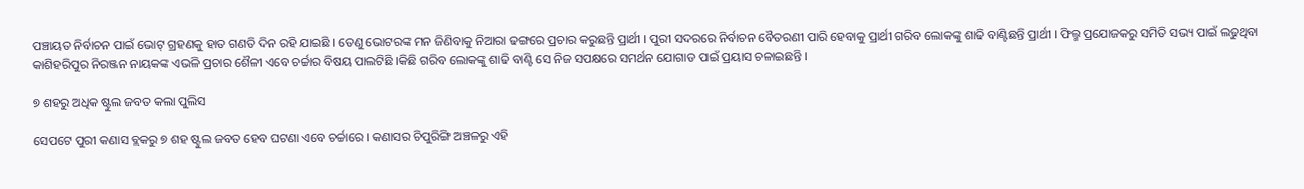ପଞ୍ଚାୟତ ନିର୍ବାଚନ ପାଇଁ ଭୋଟ୍ ଗ୍ରହଣକୁ ହାତ ଗଣତି ଦିନ ରହି ଯାଇଛି । ତେଣୁ ଭୋଟରଙ୍କ ମନ ଜିଣିବାକୁ ନିଆରା ଢଙ୍ଗରେ ପ୍ରଚାର କରୁଛନ୍ତି ପ୍ରାର୍ଥୀ । ପୁରୀ ସଦରରେ ନିର୍ବାଚନ ବୈତରଣୀ ପାରି ହେବାକୁ ପ୍ରାର୍ଥୀ ଗରିବ ଲୋକଙ୍କୁ ଶାଢି ବାଣ୍ଟିଛନ୍ତି ପ୍ରାର୍ଥୀ । ଫିଲ୍ମ ପ୍ରଯୋଜକରୁ ସମିତି ସଭ୍ୟ ପାଇଁ ଲଢୁଥିବା କାଶିହରିପୁର ନିରଞ୍ଜନ ନାୟକଙ୍କ ଏଭଳି ପ୍ରଚାର ଶୈଳୀ ଏବେ ଚର୍ଚ୍ଚାର ବିଷୟ ପାଲଟିଛି ।କିଛି ଗରିବ ଲୋକଙ୍କୁ ଶାଢି ବାଣ୍ଟି ସେ ନିଜ ସପକ୍ଷରେ ସମର୍ଥନ ଯୋଗାଡ ପାଇଁ ପ୍ରୟାସ ଚଳାଇଛନ୍ତି ।

୭ ଶହରୁ ଅଧିକ ଷ୍ଟୁଲ ଜବତ କଲା ପୁଲିସ

ସେପଟେ ପୁରୀ କଣାସ ବ୍ଲକରୁ ୭ ଶହ ଷ୍ଟୁଲ ଜବତ ହେବ ଘଟଣା ଏବେ ଚର୍ଚ୍ଚାରେ । କଣାସର ଚିପୁରିଙ୍ଗି ଅଞ୍ଚଳରୁ ଏହି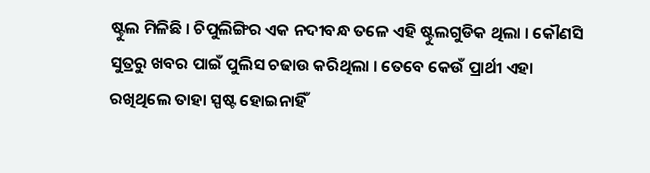ଷ୍ଟୁଲ ମିଳିଛି । ଚିପୁଲିଙ୍ଗିର ଏକ ନଦୀବନ୍ଧ ତଳେ ଏହି ଷ୍ଟୁଲଗୁଡିକ ଥିଲା । କୌଣସି ସୁତ୍ରରୁ ଖବର ପାଇଁ ପୁଲିସ ଚଢାଉ କରିଥିଲା । ତେବେ କେଉଁ ପ୍ରାର୍ଥୀ ଏହା ରଖିଥିଲେ ତାହା ସ୍ପଷ୍ଟ ହୋଇନାହିଁ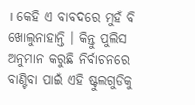। କେହି ଏ ବାବଦରେ ମୁହଁ ବି ଖୋଲୁନାହାନ୍ତି । କିନ୍ତୁ ପୁଲିସ ଅନୁମାନ କରୁଛି ନିର୍ବାଚନରେ ବାଣ୍ଟିବା ପାଇଁ ଏହି ଷ୍ଟୁଲଗୁଡିକୁ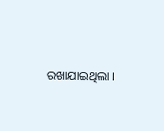ରଖାଯାଇଥିଲା ।